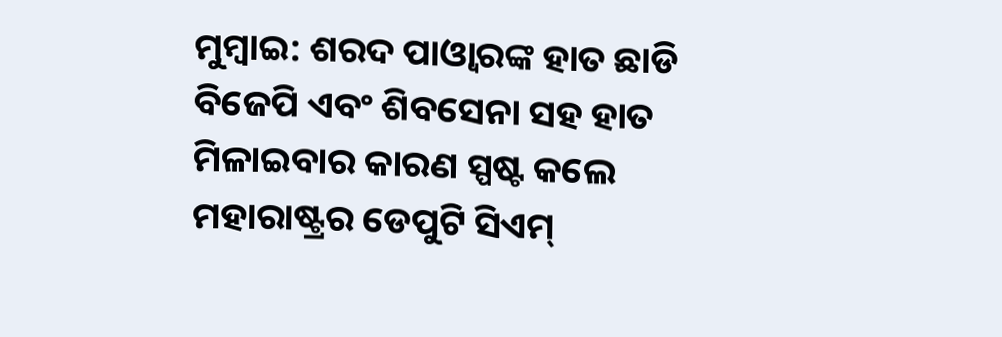ମୁମ୍ବାଇ: ଶରଦ ପାଓ୍ବାରଙ୍କ ହାତ ଛାଡି ବିଜେପି ଏବଂ ଶିବସେନା ସହ ହାତ ମିଳାଇବାର କାରଣ ସ୍ପଷ୍ଟ କଲେ ମହାରାଷ୍ଟ୍ରର ଡେପୁଟି ସିଏମ୍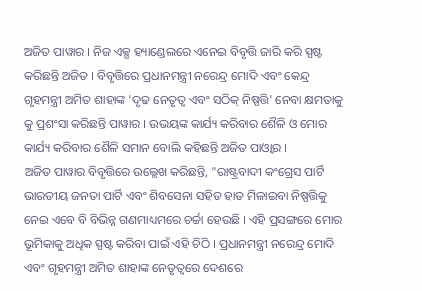ଅଜିତ ପାୱାର । ନିଜ ଏକ୍ସ ହ୍ୟାଣ୍ଡେଲରେ ଏନେଇ ବିବୃତ୍ତି ଜାରି କରି ସ୍ପଷ୍ଟ କରିଛନ୍ତି ଅଜିତ । ବିବୃତ୍ତିରେ ପ୍ରଧାନମନ୍ତ୍ରୀ ନରେନ୍ଦ୍ର ମୋଦି ଏବଂ କେନ୍ଦ୍ର ଗୃହମନ୍ତ୍ରୀ ଅମିତ ଶାହାଙ୍କ 'ଦୃଢ ନେତୃତ୍ୱ ଏବଂ ସଠିକ୍ ନିଷ୍ପତ୍ତି' ନେବା କ୍ଷମତାକୁ କୁ ପ୍ରଶଂସା କରିଛନ୍ତି ପାୱାର । ଉଭୟଙ୍କ କାର୍ଯ୍ୟ କରିବାର ଶୈଳି ଓ ମୋର କାର୍ଯ୍ୟ କରିବାର ଶୈଳି ସମାନ ବୋଲି କହିଛନ୍ତି ଅଜିତ ପାଓ୍ବାର ।
ଅଜିତ ପାୱାର ବିବୃତ୍ତିରେ ଉଲ୍ଲେଖ କରିଛନ୍ତି, "ରାଷ୍ଟ୍ରବାଦୀ କଂଗ୍ରେସ ପାର୍ଟି ଭାରତୀୟ ଜନତା ପାର୍ଟି ଏବଂ ଶିବସେନା ସହିତ ହାତ ମିଳାଇବା ନିଷ୍ପତ୍ତିକୁ ନେଇ ଏବେ ବି ବିଭିନ୍ନ ଗଣମାଧ୍ୟମରେ ଚର୍ଚ୍ଚା ହେଉଛି । ଏହି ପ୍ରସଙ୍ଗରେ ମୋର ଭୂମିକାକୁ ଅଧିକ ସ୍ପଷ୍ଟ କରିବା ପାଇଁ ଏହି ଚିଠି । ପ୍ରଧାନମନ୍ତ୍ରୀ ନରେନ୍ଦ୍ର ମୋଦି ଏବଂ ଗୃହମନ୍ତ୍ରୀ ଅମିତ ଶାହାଙ୍କ ନେତୃତ୍ୱରେ ଦେଶରେ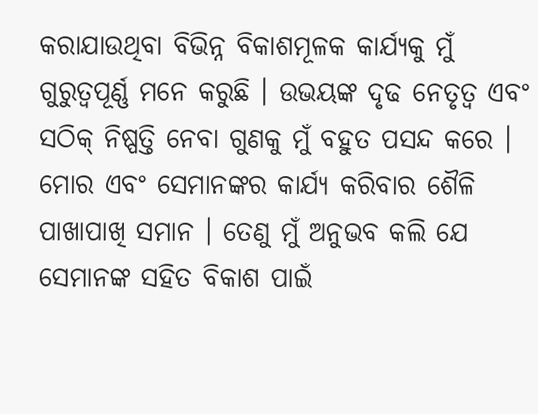କରାଯାଉଥିବା ବିଭିନ୍ନ ବିକାଶମୂଳକ କାର୍ଯ୍ୟକୁ ମୁଁ ଗୁରୁତ୍ୱପୂର୍ଣ୍ଣ ମନେ କରୁଛି । ଉଭୟଙ୍କ ଦୃଢ ନେତୃତ୍ୱ ଏବଂ ସଠିକ୍ ନିଷ୍ପତ୍ତି ନେବା ଗୁଣକୁ ମୁଁ ବହୁତ ପସନ୍ଦ କରେ । ମୋର ଏବଂ ସେମାନଙ୍କର କାର୍ଯ୍ୟ କରିବାର ଶୈଳି ପାଖାପାଖି ସମାନ । ତେଣୁ ମୁଁ ଅନୁଭବ କଲି ଯେ ସେମାନଙ୍କ ସହିତ ବିକାଶ ପାଇଁ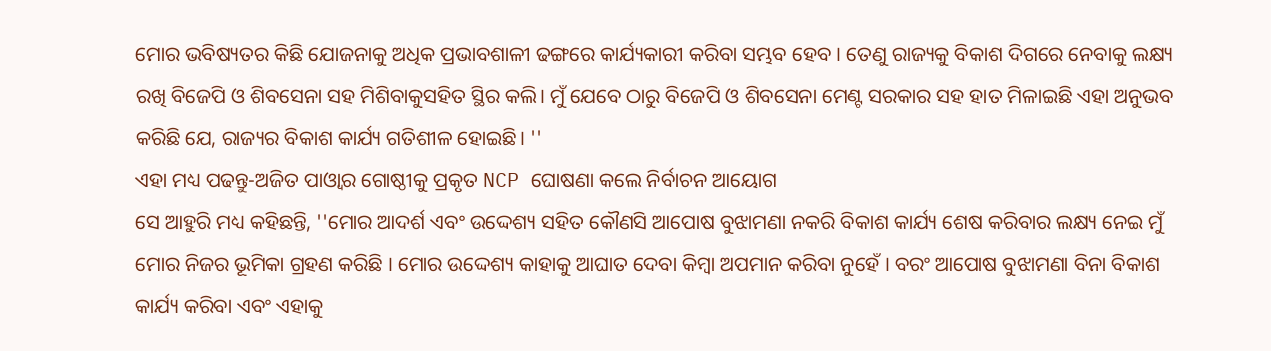ମୋର ଭବିଷ୍ୟତର କିଛି ଯୋଜନାକୁ ଅଧିକ ପ୍ରଭାବଶାଳୀ ଢଙ୍ଗରେ କାର୍ଯ୍ୟକାରୀ କରିବା ସମ୍ଭବ ହେବ । ତେଣୁ ରାଜ୍ୟକୁ ବିକାଶ ଦିଗରେ ନେବାକୁ ଲକ୍ଷ୍ୟ ରଖି ବିଜେପି ଓ ଶିବସେନା ସହ ମିଶିବାକୁସହିତ ସ୍ଥିର କଲି। ମୁଁ ଯେବେ ଠାରୁ ବିଜେପି ଓ ଶିବସେନା ମେଣ୍ଟ ସରକାର ସହ ହାତ ମିଳାଇଛି ଏହା ଅନୁଭବ କରିଛି ଯେ, ରାଜ୍ୟର ବିକାଶ କାର୍ଯ୍ୟ ଗତିଶୀଳ ହୋଇଛି। ''
ଏହା ମଧ୍ୟ ପଢନ୍ତୁ-ଅଜିତ ପାଓ୍ବାର ଗୋଷ୍ଠୀକୁ ପ୍ରକୃତ NCP ଘୋଷଣା କଲେ ନିର୍ବାଚନ ଆୟୋଗ
ସେ ଆହୁରି ମଧ୍ୟ କହିଛନ୍ତି, ''ମୋର ଆଦର୍ଶ ଏବଂ ଉଦ୍ଦେଶ୍ୟ ସହିତ କୌଣସି ଆପୋଷ ବୁଝାମଣା ନକରି ବିକାଶ କାର୍ଯ୍ୟ ଶେଷ କରିବାର ଲକ୍ଷ୍ୟ ନେଇ ମୁଁ ମୋର ନିଜର ଭୂମିକା ଗ୍ରହଣ କରିଛି । ମୋର ଉଦ୍ଦେଶ୍ୟ କାହାକୁ ଆଘାତ ଦେବା କିମ୍ବା ଅପମାନ କରିବା ନୁହେଁ । ବରଂ ଆପୋଷ ବୁଝାମଣା ବିନା ବିକାଶ କାର୍ଯ୍ୟ କରିବା ଏବଂ ଏହାକୁ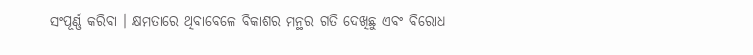ସଂପୂର୍ଣ୍ଣ କରିବା । କ୍ଷମତାରେ ଥିବାବେଳେ ବିକାଶର ମନ୍ଥର ଗତି ଦେଖିଛୁ ଏବଂ ବିରୋଧ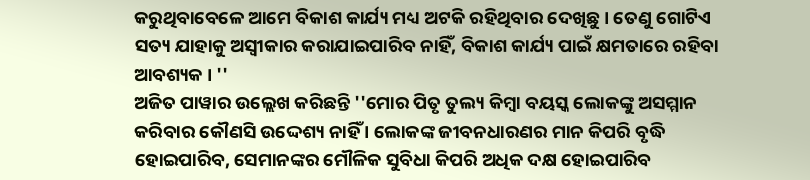କରୁଥିବାବେଳେ ଆମେ ବିକାଶ କାର୍ଯ୍ୟ ମଧ୍ୟ ଅଟକି ରହିଥିବାର ଦେଖିଛୁ । ତେଣୁ ଗୋଟିଏ ସତ୍ୟ ଯାହାକୁ ଅସ୍ୱୀକାର କରାଯାଇପାରିବ ନାହିଁ, ବିକାଶ କାର୍ଯ୍ୟ ପାଇଁ କ୍ଷମତାରେ ରହିବା ଆବଶ୍ୟକ । ''
ଅଜିତ ପାୱାର ଉଲ୍ଲେଖ କରିଛନ୍ତି ''ମୋର ପିତୃ ତୁଲ୍ୟ କିମ୍ବା ବୟସ୍କ ଲୋକଙ୍କୁ ଅସମ୍ମାନ କରିବାର କୌଣସି ଉଦ୍ଦେଶ୍ୟ ନାହିଁ । ଲୋକଙ୍କ ଜୀବନଧାରଣର ମାନ କିପରି ବୃଦ୍ଧି ହୋଇପାରିବ, ସେମାନଙ୍କର ମୌଳିକ ସୁବିଧା କିପରି ଅଧିକ ଦକ୍ଷ ହୋଇପାରିବ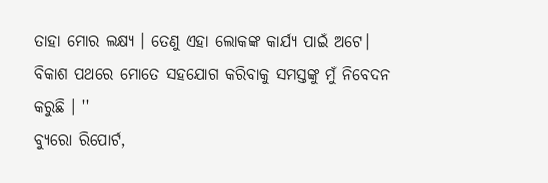ତାହା ମୋର ଲକ୍ଷ୍ୟ । ତେଣୁ ଏହା ଲୋକଙ୍କ କାର୍ଯ୍ୟ ପାଇଁ ଅଟେ। ବିକାଶ ପଥରେ ମୋତେ ସହଯୋଗ କରିବାକୁ ସମସ୍ତଙ୍କୁ ମୁଁ ନିବେଦନ କରୁଛି । ''
ବ୍ୟୁରୋ ରିପୋର୍ଟ,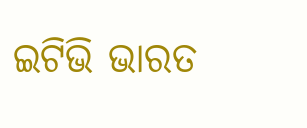ଇଟିଭି ଭାରତ